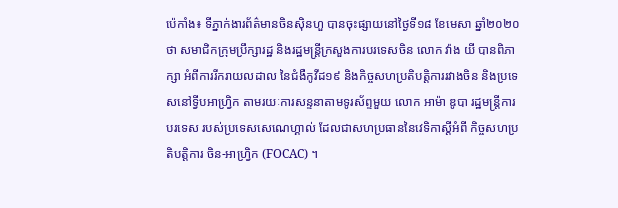ប៉េកាំង៖ ទីភ្នាក់ងារព័ត៌មានចិនស៊ិនហួ បានចុះផ្សាយនៅថ្ងៃទី១៨ ខែមេសា ឆ្នាំ២០២០ថា សមាជិកក្រុមប្រឹក្សារដ្ឋ និងរដ្ឋមន្ត្រីក្រសួងការបរទេសចិន លោក វ៉ាង យី បានពិភាក្សា អំពីការរីករាយលដាល នៃជំងឺកូវីដ១៩ និងកិច្ចសហប្រតិបត្តិការរវាងចិន និងប្រទេសនៅទ្វីបអាហ្វ្រិក តាមរយៈការសន្ទនាតាមទូរស័ព្ទមួយ លោក អាម៉ា ឌូបា រដ្ឋមន្ត្រីការបរទេស របស់ប្រទេសសេណេហ្គាល់ ដែលជាសហប្រធាននៃវេទិកាស្តីអំពី កិច្ចសហប្រតិបត្តិការ ចិន-អាហ្រ្វិក (FOCAC) ។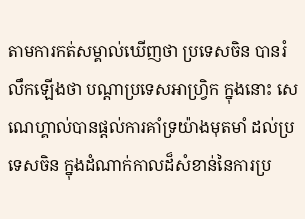តាមការកត់សម្គាល់ឃើញថា ប្រទេសចិន បានរំលឹកឡើងថា បណ្តាប្រទេសអាហ្វ្រិក ក្នុងនោះ សេណេហ្គាល់បានផ្តល់ការគាំទ្រយ៉ាងមុតមាំ ដល់ប្រទេសចិន ក្នុងដំណាក់កាលដ៏សំខាន់នៃការប្រ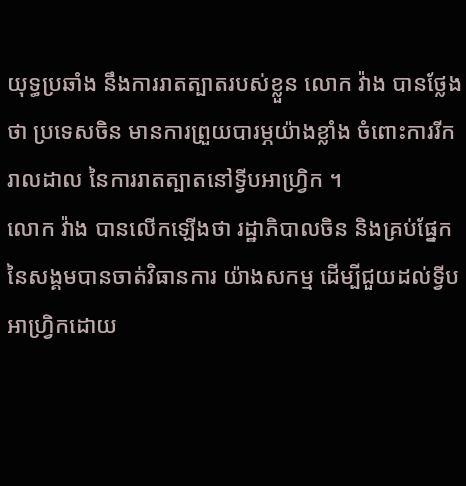យុទ្ធប្រឆាំង នឹងការរាតត្បាតរបស់ខ្លួន លោក វ៉ាង បានថ្លែងថា ប្រទេសចិន មានការព្រួយបារម្ភយ៉ាងខ្លាំង ចំពោះការរីករាលដាល នៃការរាតត្បាតនៅទ្វីបអាហ្វ្រិក ។
លោក វ៉ាង បានលើកឡើងថា រដ្ឋាភិបាលចិន និងគ្រប់ផ្នែកនៃសង្គមបានចាត់វិធានការ យ៉ាងសកម្ម ដើម្បីជួយដល់ទ្វីបអាហ្វ្រិកដោយ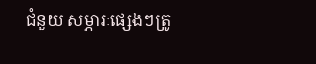ជំនួយ សម្ភារៈផ្សេងៗត្រូ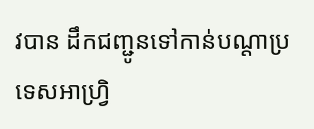វបាន ដឹកជញ្ជូនទៅកាន់បណ្តាប្រទេសអាហ្វ្រិ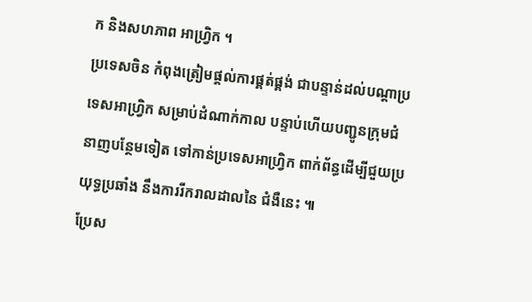ក និងសហភាព អាហ្វ្រិក ។
ប្រទេសចិន កំពុងត្រៀមផ្តល់ការផ្គត់ផ្គង់ ជាបន្ទាន់ដល់បណ្តាប្រទេសអាហ្វ្រិក សម្រាប់ដំណាក់កាល បន្ទាប់ហើយបញ្ជូនក្រុមជំនាញបន្ថែមទៀត ទៅកាន់ប្រទេសអាហ្វ្រិក ពាក់ព័ន្ធដើម្បីជួយប្រយុទ្ធប្រឆាំង នឹងការរីករាលដាលនៃ ជំងឺនេះ ៕
ប្រែស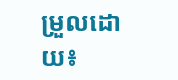ម្រួលដោយ៖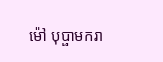ម៉ៅ បុប្ផាមករា